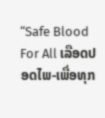“Safe Blood For All ເລືອດປອດໄພ-ເພື່ອທຸກ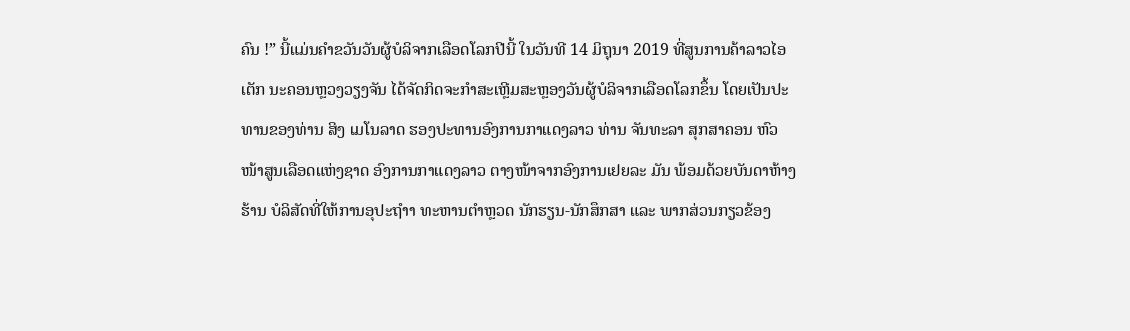ຄົນ !” ນີ້ແມ່ນຄໍາຂວັນວັນຜູ້ບໍລິຈາກເລືອດໂລກປີນີ້ ໃນວັນທີ 14 ມິຖຸນາ 2019 ທີ່ສູນການຄ້າລາວໄອເຕັກ ນະຄອນຫຼວງວຽງຈັນ ໄດ້ຈັດກິດຈະກໍາສະເຫຼີມສະຫຼອງວັນຜູ້ບໍລິຈາກເລືອດໂລກຂຶ້ນ ໂດຍເປັນປະທານຂອງທ່ານ ສິງ ເມໂນລາດ ຮອງປະທານອົງການກາແດງລາວ ທ່ານ ຈັນທະລາ ສຸກສາຄອນ ຫົວໜ້າສູນເລືອດແຫ່ງຊາດ ອົງການກາແດງລາວ ຕາງໜ້າຈາກອົງການເຢຍລະ ມັນ ພ້ອມດ້ວຍບັນດາຫ້າງຮ້ານ ບໍລິສັດທີ່ໃຫ້ການອຸປະຖໍາາ ທະຫານຕໍາຫຼວດ ນັກຮຽນ-ນັກສຶກສາ ແລະ ພາກສ່ວນກຽວຂ້ອງ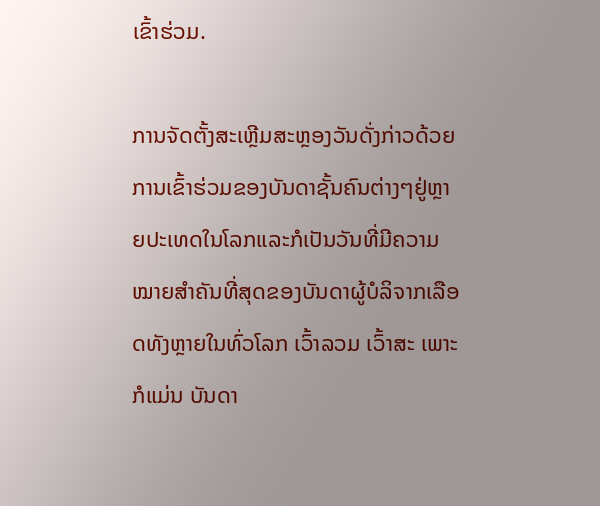ເຂົ້າຮ່ວມ.

ການຈັດຕັ້ງສະເຫຼີມສະຫຼອງວັນດັ່ງກ່າວດ້ວຍການເຂົ້າຮ່ວມຂອງບັນດາຊັ້ນຄົນຕ່າງໆຢູ່ຫຼາຍປະເທດໃນໂລກແລະກໍເປັນວັນທີ່ມີຄວາມໝາຍສໍາຄັນທີ່ສຸດຂອງບັນດາຜູ້ບໍລິຈາກເລືອດທັງຫຼາຍໃນທົ່ວໂລກ ເວົ້າລວມ ເວົ້າສະ ເພາະກໍແມ່ນ ບັນດາ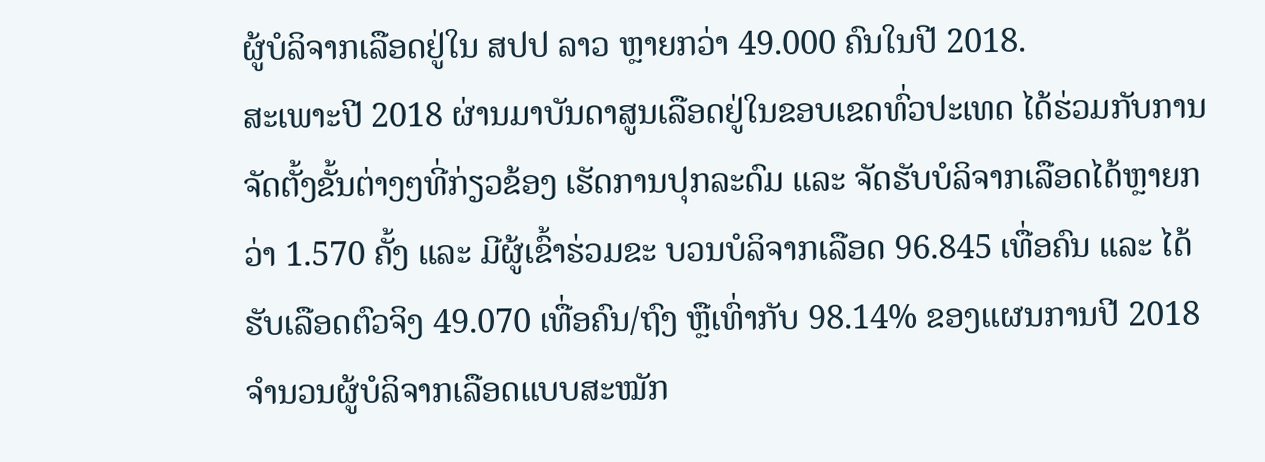ຜູ້ບໍລິຈາກເລືອດຢູ່ໃນ ສປປ ລາວ ຫຼາຍກວ່າ 49.000 ຄົນໃນປີ 2018.
ສະເພາະປີ 2018 ຜ່ານມາບັນດາສູນເລືອດຢູ່ໃນຂອບເຂດທົ່ວປະເທດ ໄດ້ຮ່ວມກັບການຈັດຕັ້ງຂັ້ນຕ່າງໆທີ່ກ່ຽວຂ້ອງ ເຮັດການປຸກລະດົມ ແລະ ຈັດຮັບບໍລິຈາກເລືອດໄດ້ຫຼາຍກວ່າ 1.570 ຄັ້ງ ແລະ ມີຜູ້ເຂົ້າຮ່ວມຂະ ບວນບໍລິຈາກເລືອດ 96.845 ເທື່ອຄົນ ແລະ ໄດ້ຮັບເລືອດຕົວຈິງ 49.070 ເທື່ອຄົນ/ຖົງ ຫຼືເທົ່າກັບ 98.14% ຂອງແຜນການປີ 2018 ຈໍານວນຜູ້ບໍລິຈາກເລືອດແບບສະໝັກ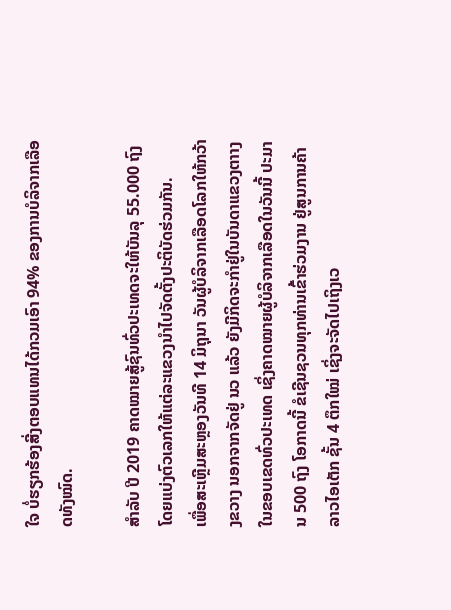ໃຈ ບໍ່ຮຽກຮ້ອງສີ່ງຕອບແທນໄດ້ກວມເອົາ 94% ຂອງການບໍລິຈາກເລືອດທັງໝົດ.

ສຳລັບ ປີ 2019 ຄາດໝາຍສູ້ຊົນທົ່ວປະເທດຈະໃຫ້ບັນລຸ 55.000 ຖົງ ໂດຍແບ່ງຕົວເລກໃຫ້ແຕ່ລະແຂວງນໍາໄປຈັດຕັ້ງປະຕິບັດຮ່ວມກັນ.
ເພື່ອສະເຫຼີມສະຫຼອງວັນທີ 14 ມິຖຸນາ ວັນຜູ້ບໍລິຈາກເລືອດໂລກໃຫ້ກວ້າງຂວາງ ນອກຈາກຈັດຢູ່ ນວ ແລ້ວ ຍັງມີກິດຈະກຳຢູ່ໃນບັນດາແຂວງຕາາງໃນຂອບເຂດທົ່ວປະເທດ ເຊິ່ງຄາດໝາຍຜູ້ບໍລິຈາກເລືອດໃນວັນນີ້ ປະມານ 500 ຖົງ ໂອກາດນີ້ ຂໍເຊີນຊວນທຸກທ່ານເຂົ້າຮ່ວມງານ ຢູ່ສູນການຄ້າລາວໄອເຕັກ ຊັ້ນ 4 ຕຶກໃໝ່ ເຊິ່ງຈະຈັດໄປເຖິງເວ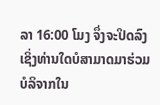ລາ 16:00 ໂມງ ຈຶ່ງຈະປິດລົງ ເຊິ່ງທ່ານໃດບໍສາມາດມາຮ່ວມບໍລິຈາກໃນ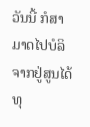ວັນນີ້ ກໍສາມາດໄປບໍລິ ຈາກຢູ່ສູນໄດ້ທຸ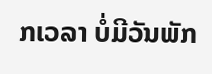ກເວລາ ບໍ່ມີວັນພັກ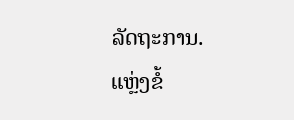ລັດຖະການ.
ແຫຼ່ງຂໍ້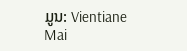ມູນ: Vientiane Mai